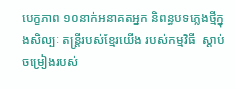បេក្ខភាព ១០នាក់អនាគតអ្នក និពន្ធបទភ្លេងថ្មីក្នុងសិល្បៈ តន្ត្រីរបស់ខ្មែរយើង របស់កម្មវិធី  ស្ដាប់ចម្រៀងរបស់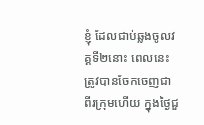ខ្ញុំ ដែលជាប់ឆ្លងចូលវគ្គទី២នោះ ពេលនេះ ត្រូវបានចែកចេញជា ពីរក្រុមហើយ ក្នុងថ្ងៃជួ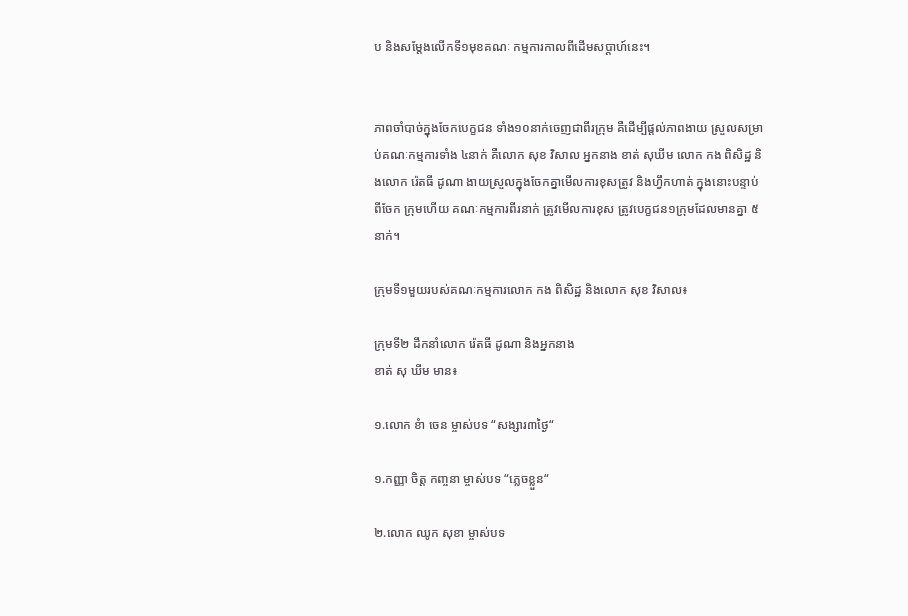ប និងសម្ដែងលើកទី១មុខគណៈ កម្មការកាលពីដើមសប្ដាហ៍នេះ។


ភាពចាំបាច់ក្នុងចែកបេក្ខជន ទាំង១០នាក់ចេញជាពីរក្រុម គឺដើម្បីផ្តល់ភាពងាយ ស្រួលសម្រាប់គណៈកម្មការទាំង ៤នាក់ គឺលោក សុខ វិសាល អ្នកនាង ខាត់ សុឃីម លោក កង ពិសិដ្ឋ និងលោក រ៉េតធី ដូណា ងាយស្រួលក្នុងចែកគ្នាមើលការខុសត្រូវ និងហ្វឹកហាត់ ក្នុងនោះបន្ទាប់ពីចែក ក្រុមហើយ គណៈកម្មការពីរនាក់ ត្រូវមើលការខុស ត្រូវបេក្ខជន១ក្រុមដែលមានគ្នា ៥នាក់។

ក្រុមទី១មួយរបស់គណៈកម្មការលោក កង ពិសិដ្ឋ និងលោក សុខ វិសាល៖

ក្រុមទី២ ដឹកនាំលោក រ៉េតធី ដូណា និងអ្នកនាង
ខាត់ សុ ឃីម មាន៖

១.លោក ខំា ចេន ម្ចាស់បទ “សង្សារ៣ថ្ងៃ“

១.កញ្ញា ចិត្ត កញ្ចនា ម្ចាស់បទ “ភ្លេចខ្លួន“

២.លោក ឈូក សុខា ម្ចាស់បទ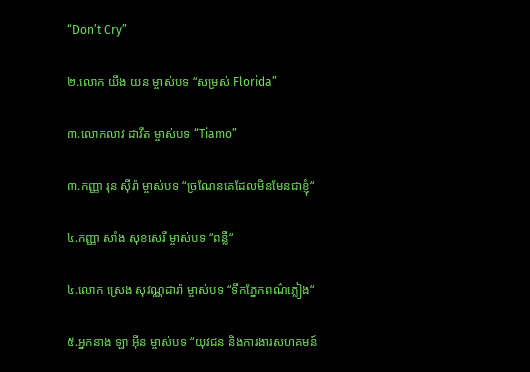“Don’t Cry”

២.លោក យឹង យន ម្ចាស់បទ “សម្រស់ Florida”

៣.លោកលាវ ដាវីត ម្ចាស់បទ “Tiamo”

៣.កញ្ញា រុន ស៊ីរ៉ា ម្ចាស់បទ “ច្រណែនគេដែលមិនមែនជាខ្ញុំ“

៤.កញ្ញា សាំង សុខសេរី ម្ចាស់បទ “ពន្លឺ“

៤.លោក ស្រេង សុវណ្ណដារ៉ា ម្ចាស់បទ “ទឹកភ្នែកពណ៌ភ្លៀង“

៥.អ្នកនាង ឡា អ៊ីន ម្ចាស់បទ “យុវជន និងការងារសហគមន៍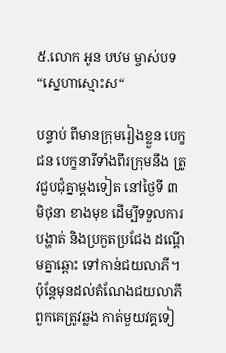៥.លោក អូន បឋម ម្ចាស់បទ “ស្នេហាស្មោះស“

បន្ទាប់ ពីមានក្រុមរៀងខ្លួន បេក្ខជន បេក្ខនារីទាំងពីរក្រុមនឹង ត្រូវជួបជុំគ្នាម្តងទៀត នៅថ្ងៃទី ៣ មិថុនា ខាងមុខ ដើម្បីទទួលការបង្ហាត់ និងប្រកួតប្រជែង ដណ្ដើមគ្នាឆ្ពោះ ទៅកាន់ជយលាភី។ ប៉ុន្តែមុនដល់តំណែងជយលាភី ពួកគេត្រូវឆ្លង កាត់មួយវគ្គទៀ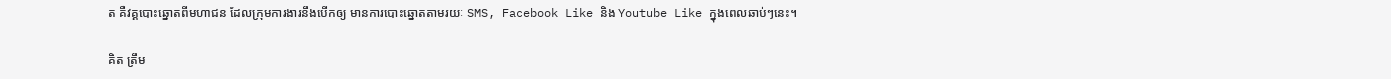ត គឺវគ្គបោះឆ្នោតពីមហាជន ដែលក្រុមការងារនឹងបើកឲ្យ មានការបោះឆ្នោតតាមរយៈ SMS, Facebook Like និង Youtube Like ក្នុងពេលឆាប់ៗនេះ។

គិត ត្រឹម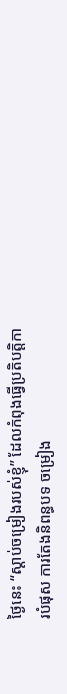ថ្ងៃនេះ “ស្ដាប់ចម្រៀងរបស់ខ្ញុំ” ដែលកំពុងធ្វើប្រតិបត្តិការបំផុស ការតែងនិពន្ធបទ ចម្រៀង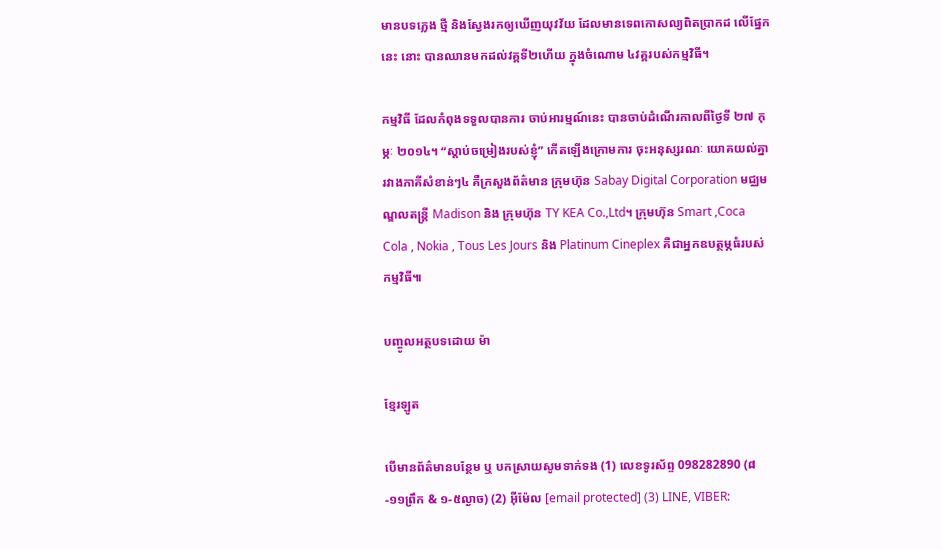មានបទភ្លេង ថ្មី និងស្វែងរកឲ្យឃើញយុវវ័យ ដែលមានទេពកោសល្យពិតប្រាកដ លើផ្នែកនេះ នោះ បានឈានមកដល់វគ្គទី២ហើយ ក្នុងចំណោម ៤វគ្គរបស់កម្មវិធី។

កម្មវិធី ដែលកំពុងទទួលបានការ ចាប់អារម្មណ៍នេះ បានចាប់ដំណើរកាលពីថ្ងៃទី ២៧ កុម្ភៈ ២០១៤។ “ស្ដាប់ចម្រៀងរបស់ខ្ញុំ” កើតឡើងក្រោមការ ចុះអនុស្សរណៈ យោគយល់គ្នារវាងភាគីសំខាន់ៗ៤ គឺក្រសួងព័ត៌មាន ក្រុមហ៊ុន Sabay Digital Corporation មជ្ឈមណ្ឌលតន្ត្រី Madison និង ក្រុមហ៊ុន TY KEA Co.,Ltd។ ក្រុមហ៊ុន Smart ,Coca Cola , Nokia , Tous Les Jours និង Platinum Cineplex គឺជាអ្នកឧបត្ថម្ភធំរបស់កម្មវិធី៕

បញ្ចូលអត្ថបទដោយ ម៉ា

ខ្មែរឡូត

បើមានព័ត៌មានបន្ថែម ឬ បកស្រាយសូមទាក់ទង (1) លេខទូរស័ព្ទ 098282890 (៨-១១ព្រឹក & ១-៥ល្ងាច) (2) អ៊ីម៉ែល [email protected] (3) LINE, VIBER: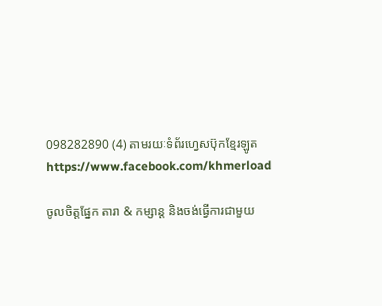098282890 (4) តាមរយៈទំព័រហ្វេសប៊ុកខ្មែរឡូត https://www.facebook.com/khmerload

ចូលចិត្តផ្នែក តារា & កម្សាន្ដ និងចង់ធ្វើការជាមួយ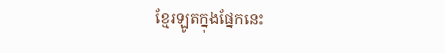ខ្មែរឡូតក្នុងផ្នែកនេះ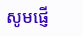សូមផ្ញើ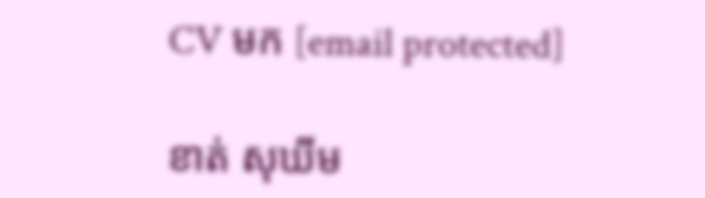CV មក [email protected]

ខាត់ សុឃីម